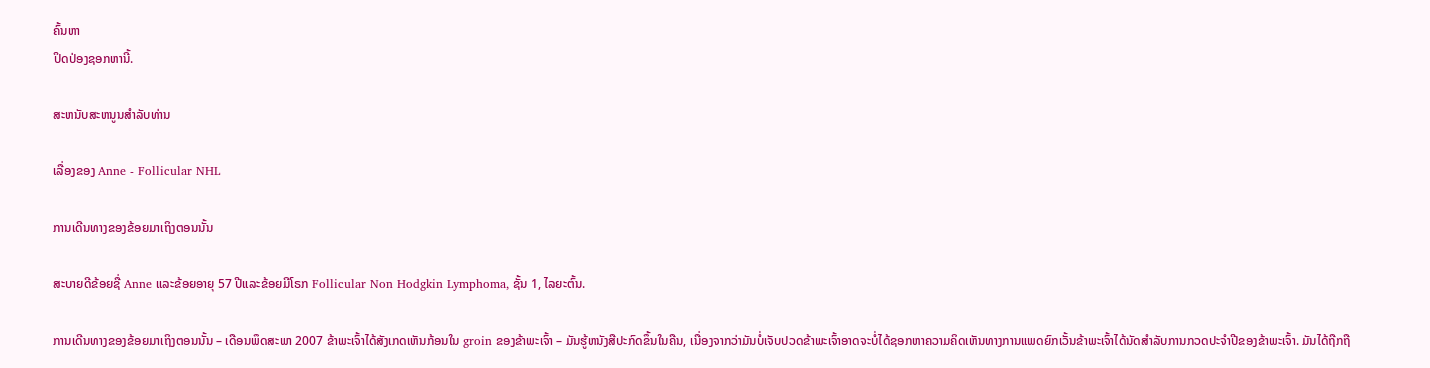ຄົ້ນຫາ
ປິດປ່ອງຊອກຫານີ້.

ສະຫນັບສະຫນູນສໍາລັບທ່ານ

ເລື່ອງຂອງ Anne - Follicular NHL

ການເດີນທາງຂອງຂ້ອຍມາເຖິງຕອນນັ້ນ

ສະບາຍດີຂ້ອຍຊື່ Anne ແລະຂ້ອຍອາຍຸ 57 ປີແລະຂ້ອຍມີໂຣກ Follicular Non Hodgkin Lymphoma, ຊັ້ນ 1, ໄລຍະຕົ້ນ.

ການເດີນທາງຂອງຂ້ອຍມາເຖິງຕອນນັ້ນ – ເດືອນພຶດສະພາ 2007 ຂ້າພະເຈົ້າໄດ້ສັງເກດເຫັນກ້ອນໃນ groin ຂອງຂ້າພະເຈົ້າ – ມັນຮູ້ຫນັງສືປະກົດຂຶ້ນໃນຄືນ, ເນື່ອງຈາກວ່າມັນບໍ່ເຈັບປວດຂ້າພະເຈົ້າອາດຈະບໍ່ໄດ້ຊອກຫາຄວາມຄິດເຫັນທາງການແພດຍົກເວັ້ນຂ້າພະເຈົ້າໄດ້ນັດສໍາລັບການກວດປະຈໍາປີຂອງຂ້າພະເຈົ້າ. ມັນໄດ້ຖືກຖື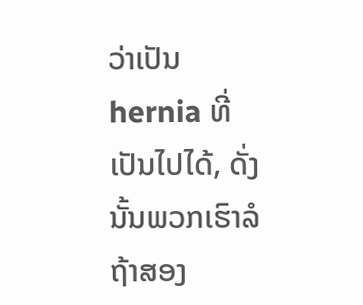ວ່າເປັນ hernia ທີ່ເປັນໄປໄດ້, ດັ່ງນັ້ນພວກເຮົາລໍຖ້າສອງ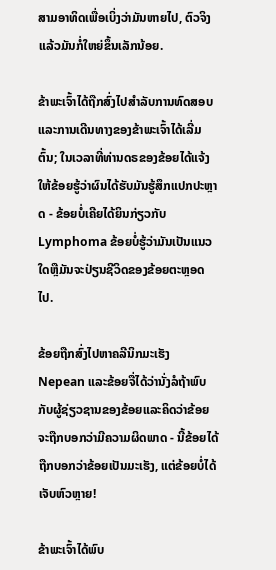ສາມອາທິດເພື່ອເບິ່ງວ່າມັນຫາຍໄປ, ຕົວຈິງແລ້ວມັນກໍ່ໃຫຍ່ຂຶ້ນເລັກນ້ອຍ.

ຂ້າພະເຈົ້າໄດ້ຖືກສົ່ງໄປສໍາລັບການທົດສອບແລະການເດີນທາງຂອງຂ້າພະເຈົ້າໄດ້ເລີ່ມຕົ້ນ; ໃນເວລາທີ່ທ່ານດຣຂອງຂ້ອຍໄດ້ແຈ້ງໃຫ້ຂ້ອຍຮູ້ວ່າຜົນໄດ້ຮັບມັນຮູ້ສຶກແປກປະຫຼາດ - ຂ້ອຍບໍ່ເຄີຍໄດ້ຍິນກ່ຽວກັບ Lymphoma ຂ້ອຍບໍ່ຮູ້ວ່າມັນເປັນແນວໃດຫຼືມັນຈະປ່ຽນຊີວິດຂອງຂ້ອຍຕະຫຼອດໄປ.

ຂ້ອຍຖືກສົ່ງໄປຫາຄລີນິກມະເຮັງ Nepean ແລະຂ້ອຍຈື່ໄດ້ວ່ານັ່ງລໍຖ້າພົບກັບຜູ້ຊ່ຽວຊານຂອງຂ້ອຍແລະຄິດວ່າຂ້ອຍຈະຖືກບອກວ່າມີຄວາມຜິດພາດ - ນີ້ຂ້ອຍໄດ້ຖືກບອກວ່າຂ້ອຍເປັນມະເຮັງ, ແຕ່ຂ້ອຍບໍ່ໄດ້ເຈັບຫົວຫຼາຍ!

ຂ້າພະເຈົ້າໄດ້ພົບ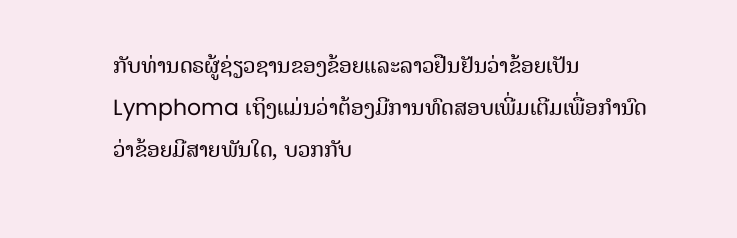ກັບທ່ານດຣຜູ້ຊ່ຽວຊານຂອງຂ້ອຍແລະລາວຢືນຢັນວ່າຂ້ອຍເປັນ Lymphoma ເຖິງແມ່ນວ່າຕ້ອງມີການທົດສອບເພີ່ມເຕີມເພື່ອກໍານົດວ່າຂ້ອຍມີສາຍພັນໃດ, ບວກກັບ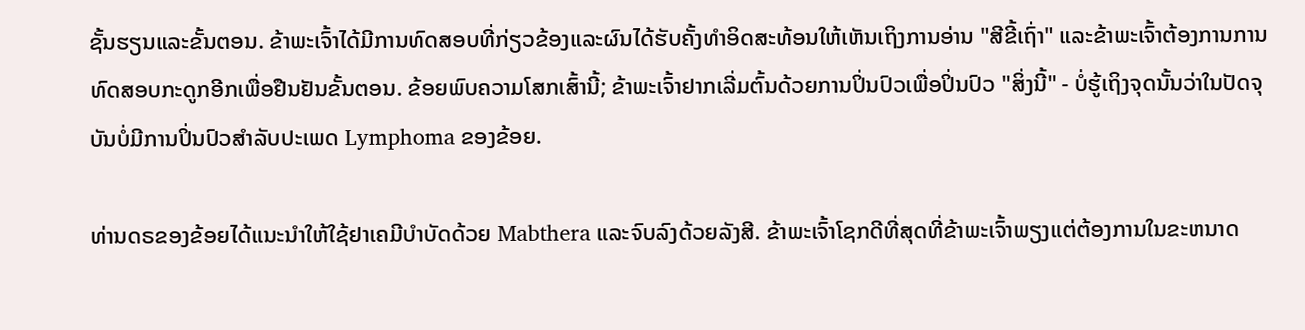ຊັ້ນຮຽນແລະຂັ້ນຕອນ. ຂ້າພະເຈົ້າໄດ້ມີການທົດສອບທີ່ກ່ຽວຂ້ອງແລະຜົນໄດ້ຮັບຄັ້ງທໍາອິດສະທ້ອນໃຫ້ເຫັນເຖິງການອ່ານ "ສີຂີ້ເຖົ່າ" ແລະຂ້າພະເຈົ້າຕ້ອງການການທົດສອບກະດູກອີກເພື່ອຢືນຢັນຂັ້ນຕອນ. ຂ້ອຍພົບຄວາມໂສກເສົ້ານີ້; ຂ້າພະເຈົ້າຢາກເລີ່ມຕົ້ນດ້ວຍການປິ່ນປົວເພື່ອປິ່ນປົວ "ສິ່ງນີ້" - ບໍ່ຮູ້ເຖິງຈຸດນັ້ນວ່າໃນປັດຈຸບັນບໍ່ມີການປິ່ນປົວສໍາລັບປະເພດ Lymphoma ຂອງຂ້ອຍ.

ທ່ານດຣຂອງຂ້ອຍໄດ້ແນະນຳໃຫ້ໃຊ້ຢາເຄມີບຳບັດດ້ວຍ Mabthera ແລະຈົບລົງດ້ວຍລັງສີ. ຂ້າພະເຈົ້າໂຊກດີທີ່ສຸດທີ່ຂ້າພະເຈົ້າພຽງແຕ່ຕ້ອງການໃນຂະຫນາດ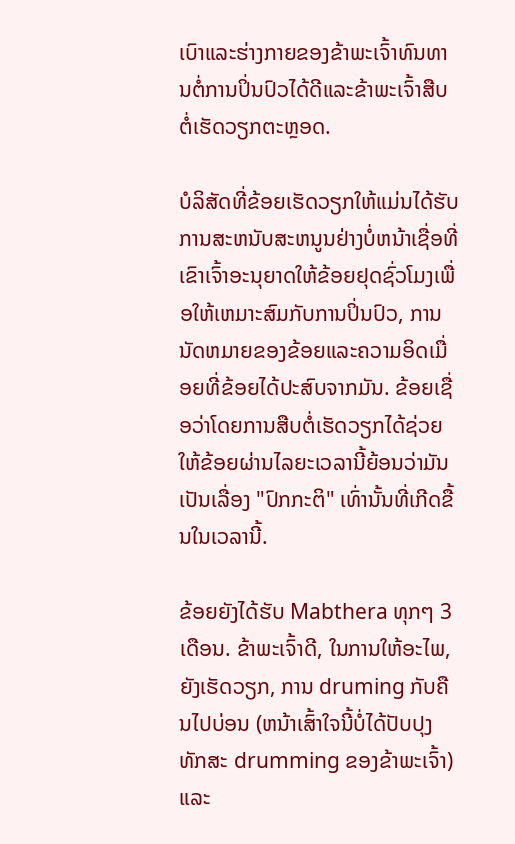ເບົາແລະຮ່າງກາຍຂອງຂ້າພະເຈົ້າທົນທານຕໍ່ການປິ່ນປົວໄດ້ດີແລະຂ້າພະເຈົ້າສືບຕໍ່ເຮັດວຽກຕະຫຼອດ.

ບໍລິສັດທີ່ຂ້ອຍເຮັດວຽກໃຫ້ແມ່ນໄດ້ຮັບການສະຫນັບສະຫນູນຢ່າງບໍ່ຫນ້າເຊື່ອທີ່ເຂົາເຈົ້າອະນຸຍາດໃຫ້ຂ້ອຍຢຸດຊົ່ວໂມງເພື່ອໃຫ້ເຫມາະສົມກັບການປິ່ນປົວ, ການນັດຫມາຍຂອງຂ້ອຍແລະຄວາມອິດເມື່ອຍທີ່ຂ້ອຍໄດ້ປະສົບຈາກມັນ. ຂ້ອຍເຊື່ອວ່າໂດຍການສືບຕໍ່ເຮັດວຽກໄດ້ຊ່ວຍໃຫ້ຂ້ອຍຜ່ານໄລຍະເວລານີ້ຍ້ອນວ່າມັນເປັນເລື່ອງ "ປົກກະຕິ" ເທົ່ານັ້ນທີ່ເກີດຂື້ນໃນເວລານີ້.

ຂ້ອຍຍັງໄດ້ຮັບ Mabthera ທຸກໆ 3 ເດືອນ. ຂ້າພະເຈົ້າດີ, ໃນການໃຫ້ອະໄພ, ຍັງເຮັດວຽກ, ການ druming ກັບຄືນໄປບ່ອນ (ຫນ້າເສົ້າໃຈນີ້ບໍ່ໄດ້ປັບປຸງທັກສະ drumming ຂອງຂ້າພະເຈົ້າ) ແລະ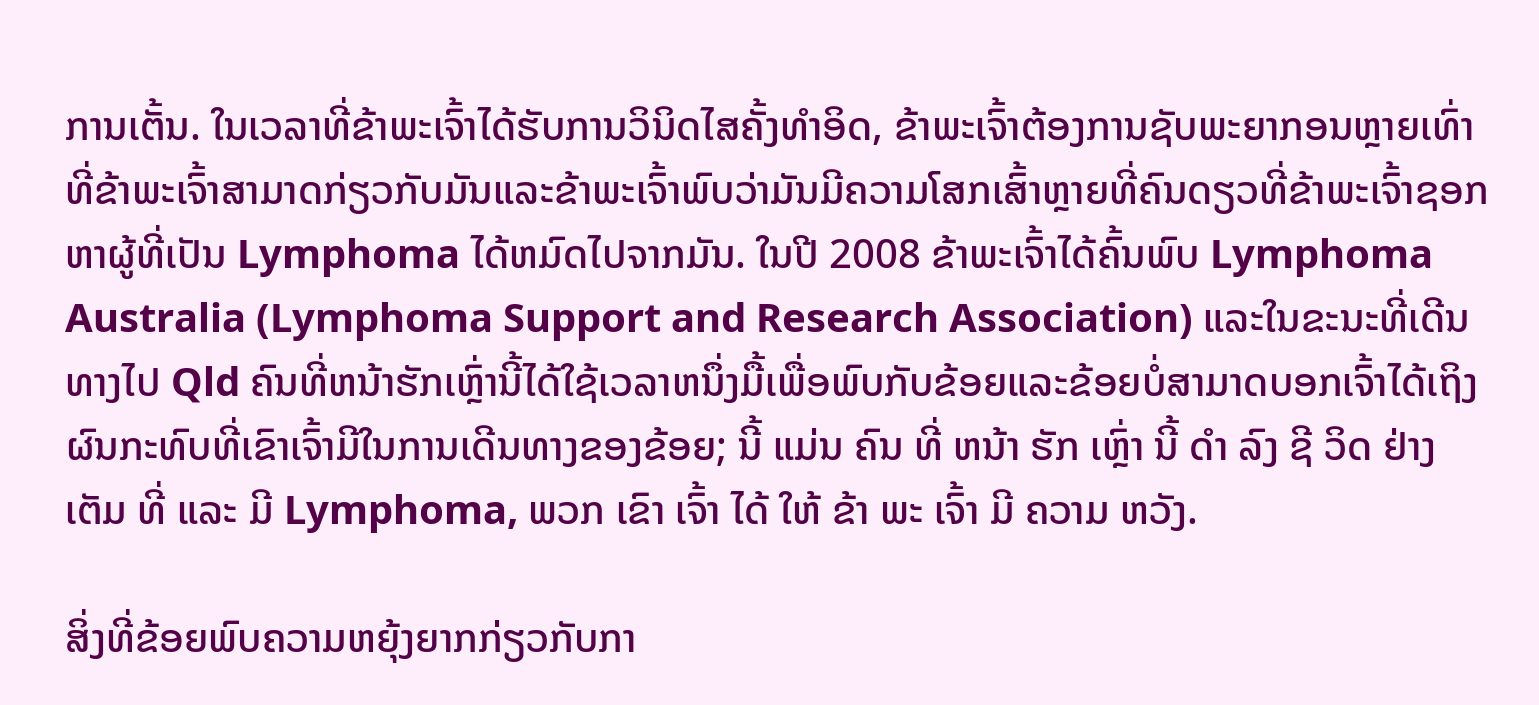ການເຕັ້ນ. ໃນເວລາທີ່ຂ້າພະເຈົ້າໄດ້ຮັບການວິນິດໄສຄັ້ງທໍາອິດ, ຂ້າພະເຈົ້າຕ້ອງການຊັບພະຍາກອນຫຼາຍເທົ່າທີ່ຂ້າພະເຈົ້າສາມາດກ່ຽວກັບມັນແລະຂ້າພະເຈົ້າພົບວ່າມັນມີຄວາມໂສກເສົ້າຫຼາຍທີ່ຄົນດຽວທີ່ຂ້າພະເຈົ້າຊອກຫາຜູ້ທີ່ເປັນ Lymphoma ໄດ້ຫມົດໄປຈາກມັນ. ໃນປີ 2008 ຂ້າພະເຈົ້າໄດ້ຄົ້ນພົບ Lymphoma Australia (Lymphoma Support and Research Association) ແລະໃນຂະນະທີ່ເດີນທາງໄປ Qld ຄົນທີ່ຫນ້າຮັກເຫຼົ່ານີ້ໄດ້ໃຊ້ເວລາຫນຶ່ງມື້ເພື່ອພົບກັບຂ້ອຍແລະຂ້ອຍບໍ່ສາມາດບອກເຈົ້າໄດ້ເຖິງຜົນກະທົບທີ່ເຂົາເຈົ້າມີໃນການເດີນທາງຂອງຂ້ອຍ; ນີ້ ແມ່ນ ຄົນ ທີ່ ຫນ້າ ຮັກ ເຫຼົ່າ ນີ້ ດໍາ ລົງ ຊີ ວິດ ຢ່າງ ເຕັມ ທີ່ ແລະ ມີ Lymphoma, ພວກ ເຂົາ ເຈົ້າ ໄດ້ ໃຫ້ ຂ້າ ພະ ເຈົ້າ ມີ ຄວາມ ຫວັງ.

ສິ່ງທີ່ຂ້ອຍພົບຄວາມຫຍຸ້ງຍາກກ່ຽວກັບກາ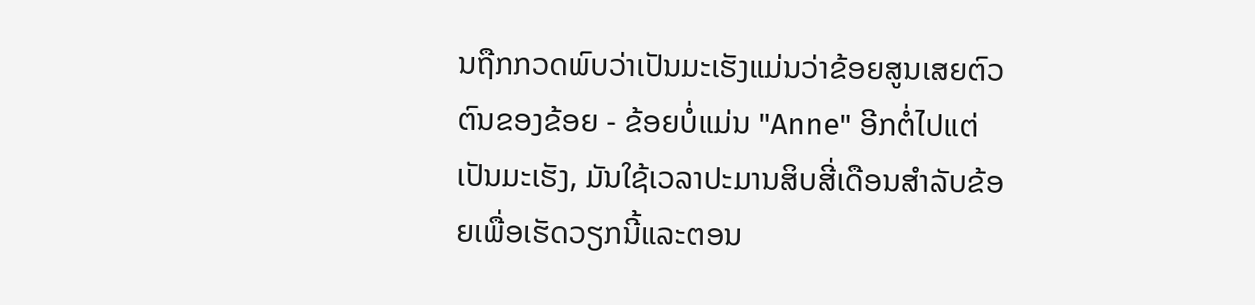ນຖືກກວດພົບວ່າເປັນມະເຮັງແມ່ນວ່າຂ້ອຍສູນເສຍຕົວຕົນຂອງຂ້ອຍ - ຂ້ອຍບໍ່ແມ່ນ "Anne" ອີກຕໍ່ໄປແຕ່ເປັນມະເຮັງ, ມັນໃຊ້ເວລາປະມານສິບສີ່ເດືອນສໍາລັບຂ້ອຍເພື່ອເຮັດວຽກນີ້ແລະຕອນ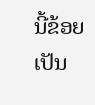ນີ້ຂ້ອຍເປັນ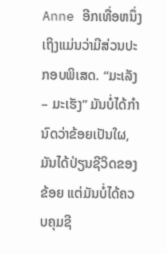Anne ອີກເທື່ອຫນຶ່ງເຖິງແມ່ນວ່າມີສ່ວນປະກອບພິເສດ. “ມະເລັງ – ມະເຮັງ” ມັນບໍ່ໄດ້ກຳນົດວ່າຂ້ອຍເປັນໃຜ, ມັນໄດ້ປ່ຽນຊີວິດຂອງຂ້ອຍ ແຕ່ມັນບໍ່ໄດ້ຄວບຄຸມຊີ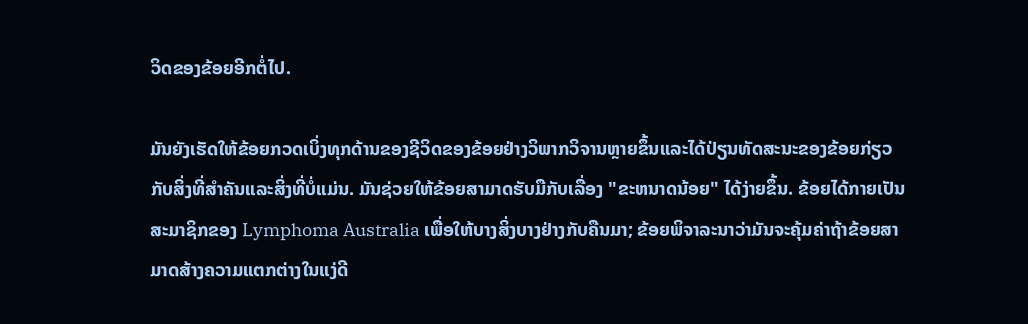ວິດຂອງຂ້ອຍອີກຕໍ່ໄປ.

ມັນຍັງເຮັດໃຫ້ຂ້ອຍກວດເບິ່ງທຸກດ້ານຂອງຊີວິດຂອງຂ້ອຍຢ່າງວິພາກວິຈານຫຼາຍຂຶ້ນແລະໄດ້ປ່ຽນທັດສະນະຂອງຂ້ອຍກ່ຽວກັບສິ່ງທີ່ສໍາຄັນແລະສິ່ງທີ່ບໍ່ແມ່ນ. ມັນຊ່ວຍໃຫ້ຂ້ອຍສາມາດຮັບມືກັບເລື່ອງ "ຂະຫນາດນ້ອຍ" ໄດ້ງ່າຍຂຶ້ນ. ຂ້ອຍໄດ້ກາຍເປັນສະມາຊິກຂອງ Lymphoma Australia ເພື່ອໃຫ້ບາງສິ່ງບາງຢ່າງກັບຄືນມາ; ຂ້ອຍພິຈາລະນາວ່າມັນຈະຄຸ້ມຄ່າຖ້າຂ້ອຍສາມາດສ້າງຄວາມແຕກຕ່າງໃນແງ່ດີ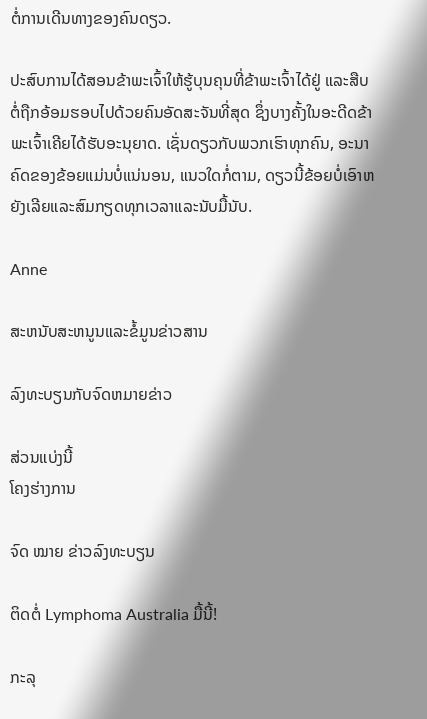ຕໍ່ການເດີນທາງຂອງຄົນດຽວ.

ປະສົບການໄດ້ສອນຂ້າພະເຈົ້າໃຫ້ຮູ້ບຸນຄຸນທີ່ຂ້າພະເຈົ້າໄດ້ຢູ່ ແລະສືບຕໍ່ຖືກອ້ອມຮອບໄປດ້ວຍຄົນອັດສະຈັນທີ່ສຸດ ຊຶ່ງບາງຄັ້ງໃນອະດີດຂ້າພະເຈົ້າເຄີຍໄດ້ຮັບອະນຸຍາດ. ເຊັ່ນດຽວກັບພວກເຮົາທຸກຄົນ, ອະນາຄົດຂອງຂ້ອຍແມ່ນບໍ່ແນ່ນອນ, ແນວໃດກໍ່ຕາມ, ດຽວນີ້ຂ້ອຍບໍ່ເອົາຫຍັງເລີຍແລະສົມກຽດທຸກເວລາແລະນັບມື້ນັບ.

Anne

ສະຫນັບສະຫນູນແລະຂໍ້ມູນຂ່າວສານ

ລົງທະບຽນກັບຈົດຫມາຍຂ່າວ

ສ່ວນແບ່ງນີ້
ໂຄງຮ່າງການ

ຈົດ ໝາຍ ຂ່າວລົງທະບຽນ

ຕິດຕໍ່ Lymphoma Australia ມື້ນີ້!

ກະລຸ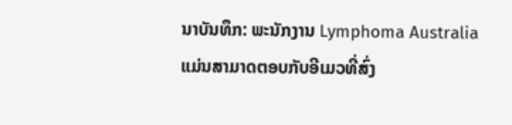ນາບັນທຶກ: ພະນັກງານ Lymphoma Australia ແມ່ນສາມາດຕອບກັບອີເມວທີ່ສົ່ງ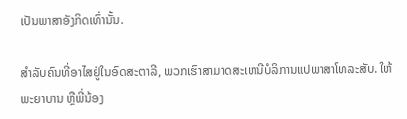ເປັນພາສາອັງກິດເທົ່ານັ້ນ.

ສໍາລັບຄົນທີ່ອາໄສຢູ່ໃນອົດສະຕາລີ, ພວກເຮົາສາມາດສະເຫນີບໍລິການແປພາສາໂທລະສັບ. ໃຫ້ພະຍາບານ ຫຼືພີ່ນ້ອງ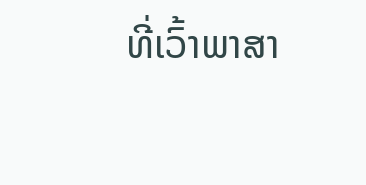ທີ່ເວົ້າພາສາ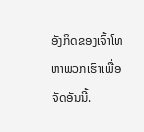ອັງກິດຂອງເຈົ້າໂທຫາພວກເຮົາເພື່ອຈັດອັນນີ້.